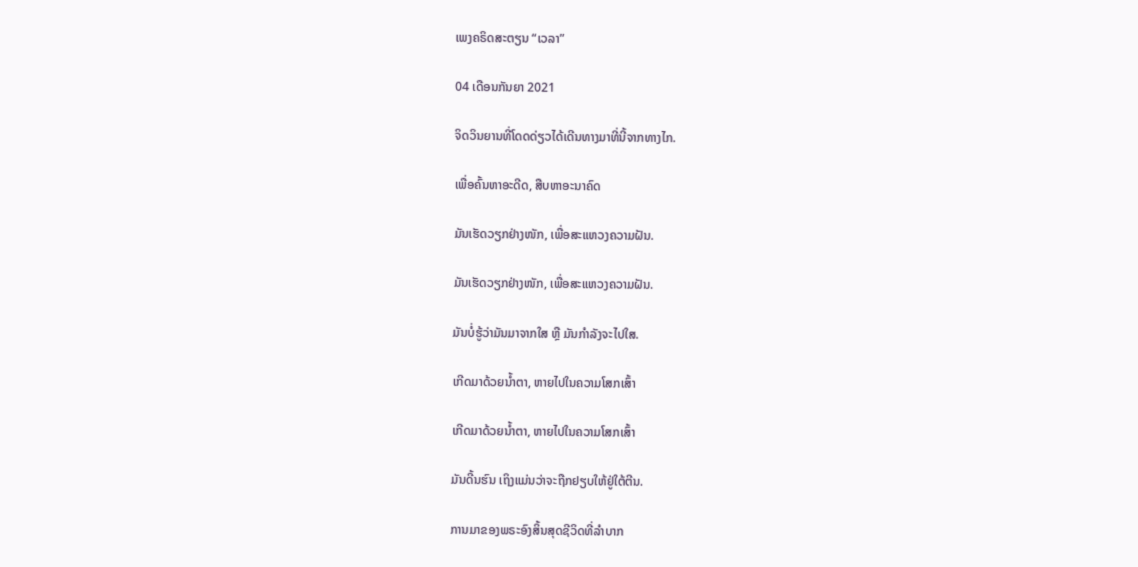ເພງຄຣິດສະຕຽນ “ເວລາ”

04 ເດືອນກັນຍາ 2021

ຈິດວິນຍານທີ່ໂດດດ່ຽວໄດ້ເດີນທາງມາທີ່ນີ້ຈາກທາງໄກ.

ເພື່ອຄົ້ນຫາອະດີດ, ສືບຫາອະນາຄົດ

ມັນເຮັດວຽກຢ່າງໜັກ, ເພື່ອສະແຫວງຄວາມຝັນ.

ມັນເຮັດວຽກຢ່າງໜັກ, ເພື່ອສະແຫວງຄວາມຝັນ.

ມັນບໍ່ຮູ້ວ່າມັນມາຈາກໃສ ຫຼື ມັນກຳລັງຈະໄປໃສ.

ເກີດມາດ້ວຍນໍ້າຕາ, ຫາຍໄປໃນຄວາມໂສກເສົ້າ

ເກີດມາດ້ວຍນໍ້າຕາ, ຫາຍໄປໃນຄວາມໂສກເສົ້າ

ມັນດີ້ນຮົນ ເຖິງແມ່ນວ່າຈະຖືກຢຽບໃຫ້ຢູ່ໃຕ້ຕີນ.

ການມາຂອງພຣະອົງສິ້ນສຸດຊີວິດທີ່ລຳບາກ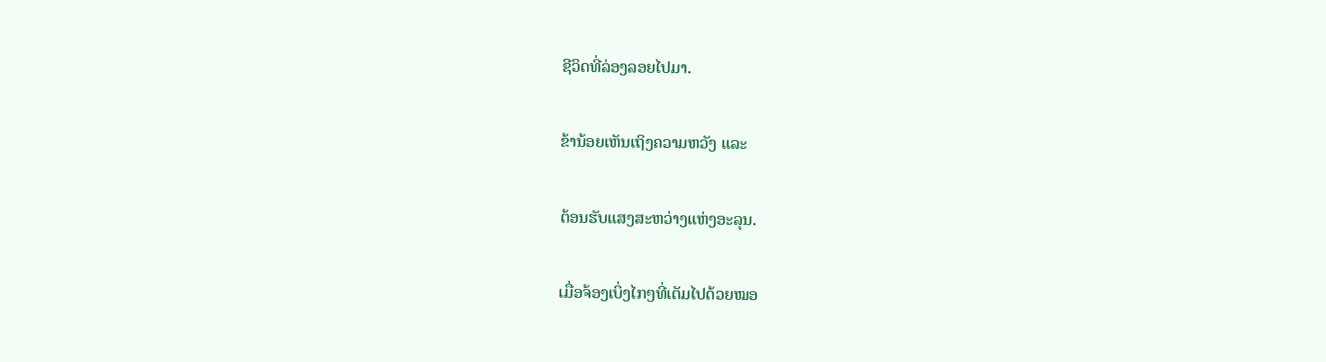ຊີວິດທີ່ລ່ອງລອຍໄປມາ.

ຂ້ານ້ອຍເຫັນເຖິງຄວາມຫວັງ ແລະ

ຕ້ອນຮັບແສງສະຫວ່າງແຫ່ງອະລຸນ.

ເມື່ອຈ້ອງເບິ່ງໄກໆທີ່ເຕັມໄປດ້ວຍໝອ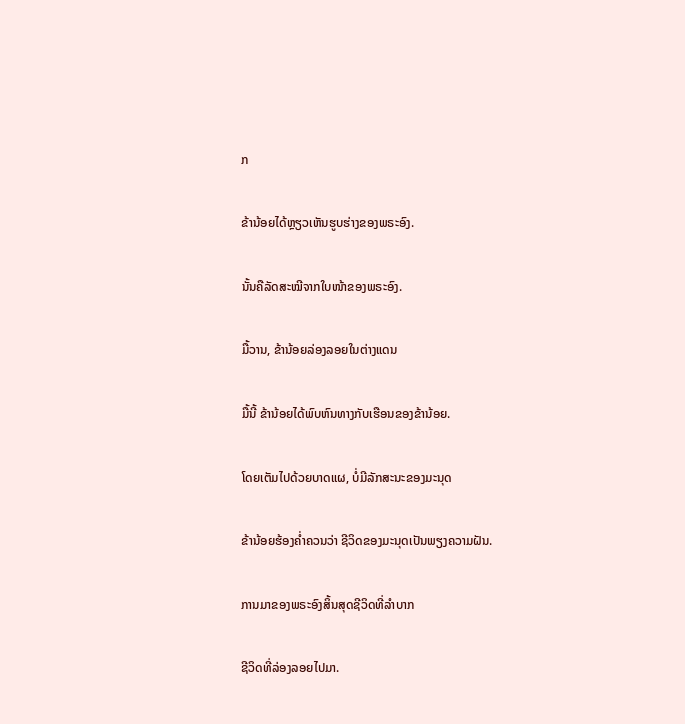ກ

ຂ້ານ້ອຍໄດ້ຫຼຽວເຫັນຮູບຮ່າງຂອງພຣະອົງ.

ນັ້ນຄືລັດສະໝີຈາກໃບໜ້າຂອງພຣະອົງ.

ມື້ວານ, ຂ້ານ້ອຍລ່ອງລອຍໃນຕ່າງແດນ

ມື້ນີ້ ຂ້ານ້ອຍໄດ້ພົບຫົນທາງກັບເຮືອນຂອງຂ້ານ້ອຍ.

ໂດຍເຕັມໄປດ້ວຍບາດແຜ, ບໍ່ມີລັກສະນະຂອງມະນຸດ

ຂ້ານ້ອຍຮ້ອງຄໍ່າຄວນວ່າ ຊີວິດຂອງມະນຸດເປັນພຽງຄວາມຝັນ.

ການມາຂອງພຣະອົງສິ້ນສຸດຊີວິດທີ່ລຳບາກ

ຊີວິດທີ່ລ່ອງລອຍໄປມາ.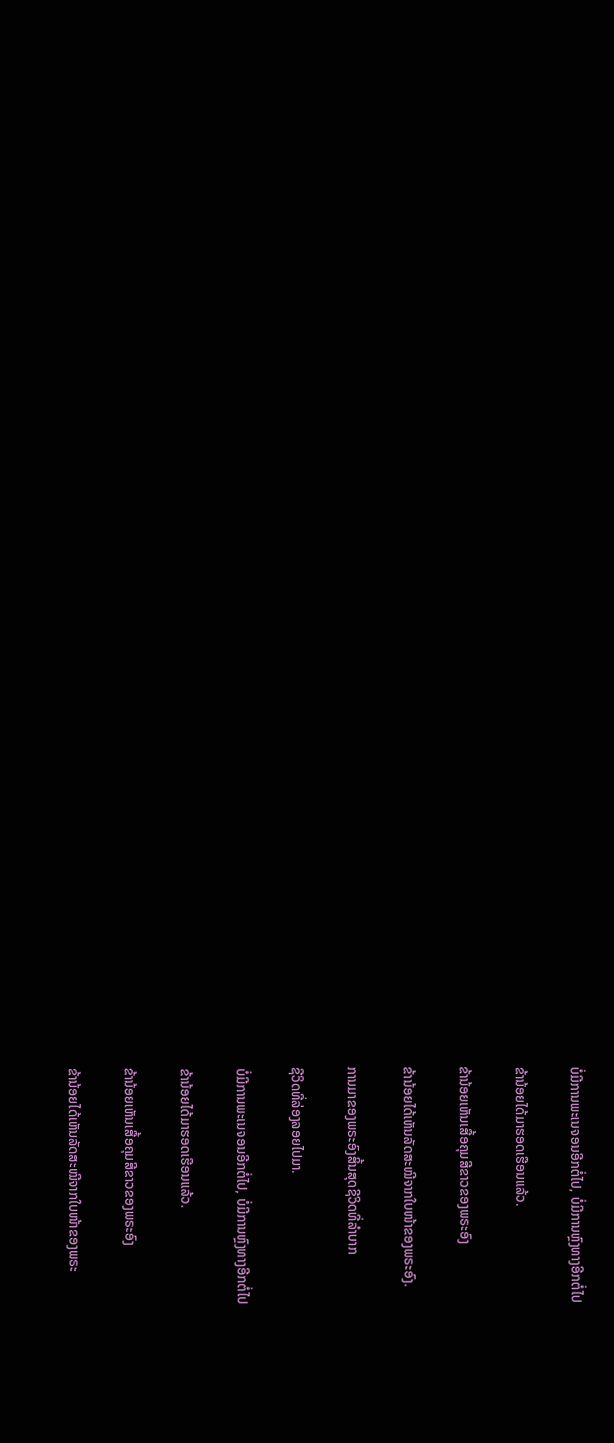ບໍ່ມີການພະເນຈອນອີກຕໍ່ໄປ, ບໍ່ມີການຫຼົງທາງອີກຕໍ່ໄປ

ຂ້ານ້ອຍໄດ້ມາຮອດເຮືອນແລ້ວ.

ຂ້ານ້ອຍເຫັນເສື້ອຄຸມສີຂາວຂອງພຣະອົງ

ຂ້ານ້ອຍໄດ້ເຫັນລັດສະໝີຈາກໃບໜ້າຂອງພຣະອົງ.

ການມາຂອງພຣະອົງສິ້ນສຸດຊີວິດທີ່ລຳບາກ

ຊີວິດທີ່ລ່ອງລອຍໄປມາ.

ບໍ່ມີການພະເນຈອນອີກຕໍ່ໄປ, ບໍ່ມີການຫຼົງທາງອີກຕໍ່ໄປ

ຂ້ານ້ອຍໄດ້ມາຮອດເຮືອນແລ້ວ.

ຂ້ານ້ອຍເຫັນເສື້ອຄຸມສີຂາວຂອງພຣະອົງ

ຂ້ານ້ອຍໄດ້ເຫັນລັດສະໝີຈາກໃບໜ້າຂອງພຣະ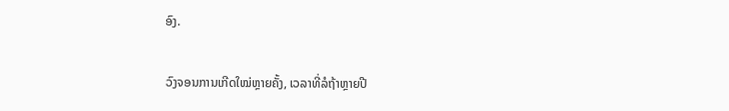ອົງ.

ວົງຈອນການເກີດໃໝ່ຫຼາຍຄັ້ງ, ເວລາທີ່ລໍຖ້າຫຼາຍປີ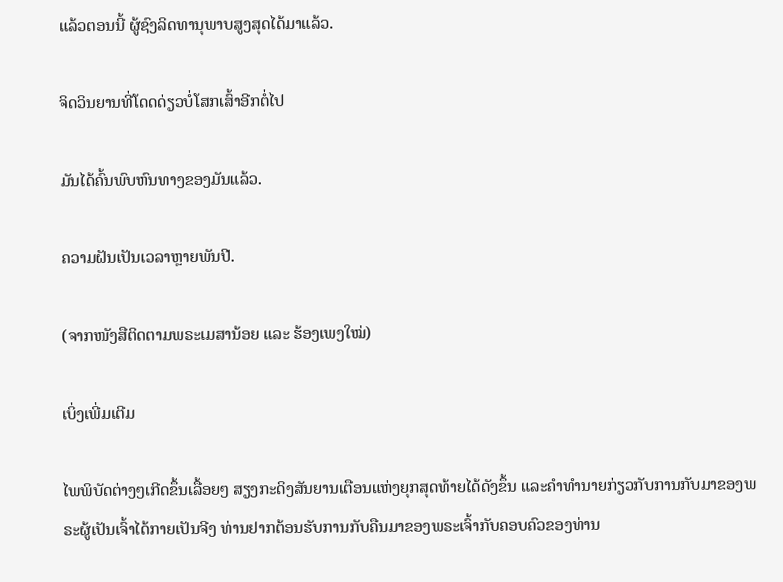ແລ້ວຕອນນີ້ ຜູ້ຊົງລິດທານຸພາບສູງສຸດໄດ້ມາແລ້ວ.

ຈິດວິນຍານທີ່ໂດດດ່ຽວບໍ່ໂສກເສົ້າອີກຕໍ່ໄປ

ມັນໄດ້ຄົ້ນພົບຫົນທາງຂອງມັນແລ້ວ.

ຄວາມຝັນເປັນເວລາຫຼາຍພັນປີ.

(ຈາກໜັງສືຕິດຕາມພຣະເມສານ້ອຍ ແລະ ຮ້ອງເພງໃໝ່)

ເບິ່ງເພີ່ມເຕີມ

ໄພພິບັດຕ່າງໆເກີດຂຶ້ນເລື້ອຍໆ ສຽງກະດິງສັນຍານເຕືອນແຫ່ງຍຸກສຸດທ້າຍໄດ້ດັງຂຶ້ນ ແລະຄໍາທໍານາຍກ່ຽວກັບການກັບມາຂອງພຣະຜູ້ເປັນເຈົ້າໄດ້ກາຍເປັນຈີງ ທ່ານຢາກຕ້ອນຮັບການກັບຄືນມາຂອງພຣະເຈົ້າກັບຄອບຄົວຂອງທ່ານ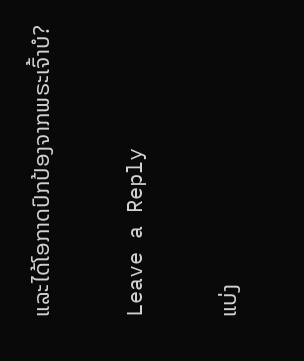ແລະໄດ້ໂອກາດປົກປ້ອງຈາກພຣະເຈົ້າບໍ?

Leave a Reply

ແບ່ງ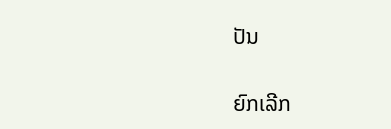ປັນ

ຍົກເລີກ